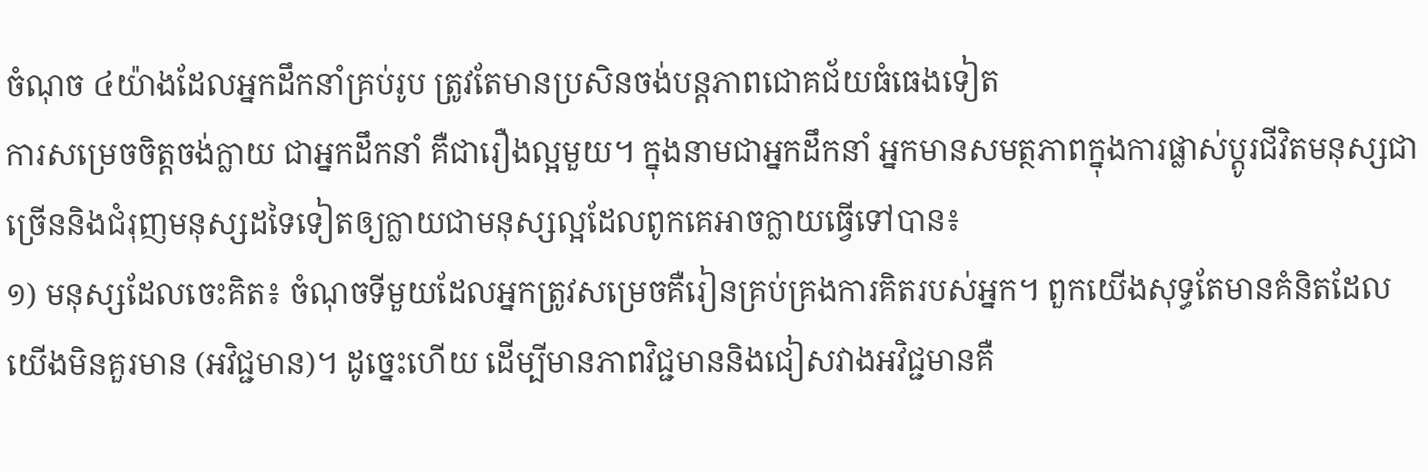ចំណុច ៤យ៉ាងដែលអ្នកដឹកនាំគ្រប់រូប ត្រូវតែមានប្រសិនចង់បន្តភាពជោគជ័យធំធេងទៀត
ការសម្រេចចិត្តចង់ក្លាយ ជាអ្នកដឹកនាំ គឺជារឿងល្អមួយ។ ក្នុងនាមជាអ្នកដឹកនាំ អ្នកមានសមត្ថភាពក្នុងការផ្លាស់ប្តូរជីវិតមនុស្សជាច្រើននិងជំរុញមនុស្សដទៃទៀតឲ្យក្លាយជាមនុស្សល្អដែលពូកគេអាចក្លាយធ្វើទៅបាន៖
១) មនុស្សដែលចេះគិត៖ ចំណុចទីមួយដែលអ្នកត្រូវសម្រេចគឺរៀនគ្រប់គ្រងការគិតរបស់អ្នក។ ពួកយើងសុទ្ធតែមានគំនិតដែលយើងមិនគួរមាន (អវិជ្ជមាន)។ ដូច្នេះហើយ ដើម្បីមានភាពវិជ្ជមាននិងជៀសវាងអវិជ្ជមានគឺ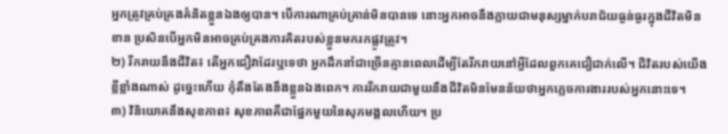អ្នកត្រូវគ្រប់គ្រងគំនិតខ្លួនឯងឲ្យបាន។ បើការណាគ្រប់គ្រាន់មិនបានទេ នោះអ្នកអាចនឹងក្លាយជាមនុស្សម្នាក់បរាជ័យធ្ងន់ធ្ងរក្នុងជីវិតមិនខាន ប្រសិនបើអ្នកមិនអាចគ្រប់គ្រងការគិតរបស់ខ្លួនមករកផ្លូវត្រូវ។
២) រីករាយនឹងជីវិត៖ តើអ្នកជឿវាដែរឬទេថា អ្នកដឹកនាំជាច្រើនគ្មានពេលដើម្បីតែរីករាយនៅអ្វីដែលពួកគេជឿជាក់លើ។ ជីវិតរបស់យើងខ្លីខ្លាំងណាស់ ដូច្នេះហើយ កុំតឹងតែងនឹងខ្លួនឯងពេក។ ការរីករាយជាមួយនឹងជីវិតមិនមែនន័យថាអ្នកភ្លេចការងាររបស់អ្នកនោះទេ។
៣) វិនិយោគនឹងសុខភាព៖ សុខភាពគឺជាផ្នែកមួយនៃសុភមង្គលហើយ។ ប្រ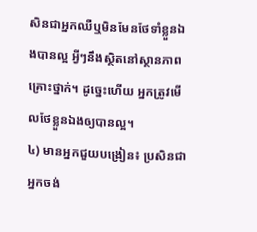សិនជាអ្នកឈឺឬមិនមែនថែទាំខ្លួនឯងបានល្អ អ្វីៗនឹងស្ថិតនៅស្ថានភាពគ្រោះថ្នាក់។ ដូច្នេះហើយ អ្នកត្រូវមើលថែខ្លួនឯងឲ្យបានល្អ។
៤) មានអ្នកជួយបង្រៀន៖ ប្រសិនជាអ្នកចង់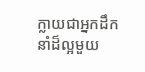ក្លាយជាអ្នកដឹកនាំដ៏ល្អមួយ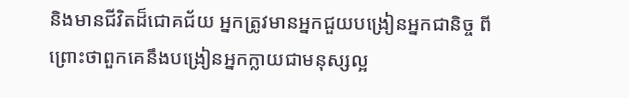និងមានជីវិតដ៏ជោគជ័យ អ្នកត្រូវមានអ្នកជួយបង្រៀនអ្នកជានិច្ច ពីព្រោះថាពួកគេនឹងបង្រៀនអ្នកក្លាយជាមនុស្សល្អ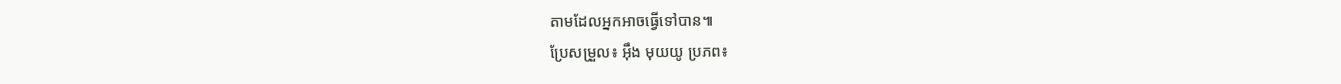តាមដែលអ្នកអាចធ្វើទៅបាន៕
ប្រែសម្រួល៖ អុឹង មុយយូ ប្រភព៖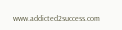www.addicted2success.com